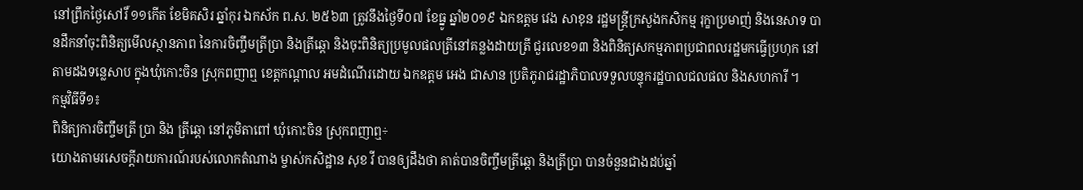នៅព្រឹកថ្ងៃសៅរិ៍ ១១កើត ខែមិគសិរ ឆ្នាំកុរ ឯកស័ក ព.ស. ២៥៦៣ ត្រូវនឹងថ្ងៃទី០៧ ខែធ្នូ ឆ្នាំ២០១៩ ឯកឧត្តម វេង សាខុន រដ្ឋមន្ត្រីក្រសួងកសិកម្ម រុក្ខាប្រមាញ់ និងនេសាទ បានដឹកនាំចុះពិនិត្យមើលស្ថានភាព នៃការចិញ្ចឹមត្រីប្រា និងត្រីឆ្តោ និងចុះពិនិត្យប្រមូលផលត្រីនៅគន្លងដាយត្រី ជួរលេខ១៣ និងពិនិត្យសកម្មភាពប្រជាពលរដ្ឋមកធ្វើប្រហុក នៅតាមដងទន្លេសាប ក្នុងឃុំកោះចិន ស្រុកពញាឮ ខេត្តកណ្តាល អមដំណើរដោយ ឯកឧត្តម អេង ជាសាន ប្រតិភូរាជរដ្ឋាភិបាលទទួលបន្ទុករដ្ឋបាលជលផល និងសហការី ។
កម្មវិធីទី១៖
ពិនិត្យការចិញ្ចឹមត្រី ប្រា និង ត្រីឆ្តោ នៅភូមិតាពៅ ឃុំកោះចិន ស្រុកពញាឮ÷
យោងតាមរសេចក្តីរាយការណ៍របស់លោកតំណាង ម្ចាស់កសិដ្ឋាន សុខ វី បានឲ្យដឹងថា គាត់បានចិញ្ចឹមត្រីឆ្តោ និងត្រីប្រា បានចំនួនជាងដប់ឆ្នាំ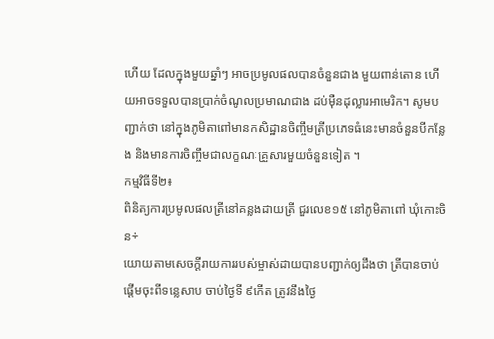ហើយ ដែលក្នុងមួយឆ្នាំៗ អាចប្រមូលផលបានចំនួនជាង មួយពាន់តោន ហើយអាចទទួលបានប្រាក់ចំណូលប្រមាណជាង ដប់ម៉ឺនដុល្លារអាមេរិក។ សូមបញ្ជាក់ថា នៅក្នុងភូមិតាពៅមានកសិដ្ឋានចិញ្ចឹមត្រីប្រភេទធំនេះមានចំនួនបីកន្លែង និងមានការចិញ្ចឹមជាលក្ខណៈគ្រួសារមួយចំនួនទៀត ។
កម្មវិធីទី២៖
ពិនិត្យការប្រមូលផលត្រីនៅគន្លងដាយត្រី ជួរលេខ១៥ នៅភូមិតាពៅ ឃុំកោះចិន÷
យោយតាមសេចក្តីរាយការរបស់ម្ចាស់ដាយបានបញ្ជាក់ឲ្យដឹងថា ត្រីបានចាប់ផ្តើមចុះពីទន្លេសាប ចាប់ថ្ងៃទី ៩កើត ត្រូវនឹងថ្ងៃ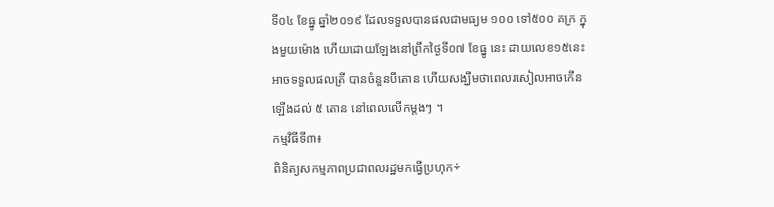ទី០៤ ខែធ្នូ ឆ្នាំ២០១៩ ដែលទទួលបានផលជាមធ្យម ១០០ ទៅ៥០០ គក្រ ក្នុងមួយម៉ោង ហើយដោយឡែងនៅព្រឹកថ្ងៃទី០៧ ខែធ្នូ នេះ ដាយលេខ១៥នេះ អាចទទួលផលត្រី បានចំនួនបីតោន ហើយសង្ឃឹមថាពេលរសៀលអាចកើនឡើងដល់ ៥ តោន នៅពេលលើកម្តងៗ ។
កម្មវិធីទី៣៖
ពិនិត្យសកម្មភាពប្រជាពលរដ្ឋមកធ្វើប្រហុក÷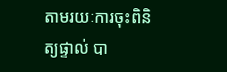តាមរយៈការចុះពិនិត្យផ្ទាល់ បា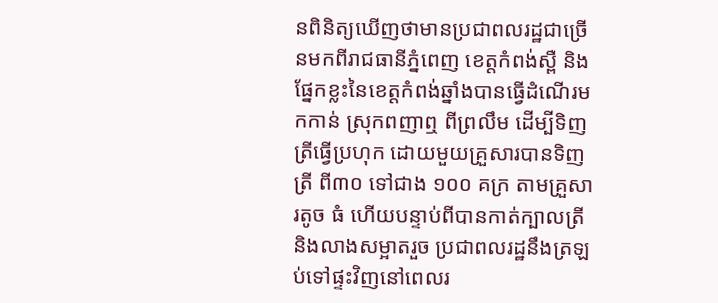នពិនិត្យឃើញថាមានប្រជាពលរដ្ឋជាច្រើនមកពីរាជធានីភ្នំពេញ ខេត្តកំពង់ស្ពឺ និងផ្នែកខ្លះនៃខេត្តកំពង់ឆ្នាំងបានធ្វើដំណើរមកកាន់ ស្រុកពញាឮ ពីព្រលឹម ដើម្បីទិញត្រីធ្វើប្រហុក ដោយមួយគ្រួសារបានទិញត្រី ពី៣០ ទៅជាង ១០០ គក្រ តាមគ្រួសារតូច ធំ ហើយបន្ទាប់ពីបានកាត់ក្បាលត្រី និងលាងសម្អាតរួច ប្រជាពលរដ្ឋនឹងត្រឡប់ទៅផ្ទះវិញនៅពេលរ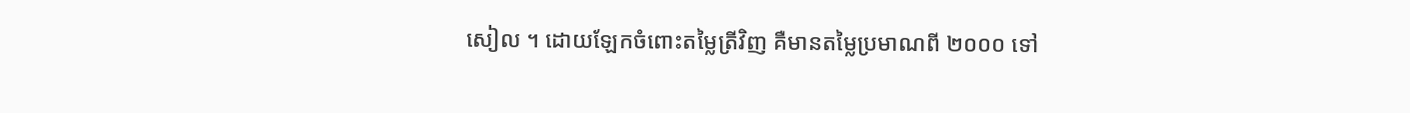សៀល ។ ដោយឡែកចំពោះតម្លៃត្រីវិញ គឺមានតម្លៃប្រមាណពី ២០០០ ទៅ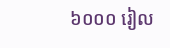៦០០០ រៀល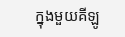ក្នុងមួយគីឡូ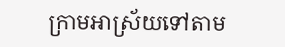ក្រាមអាស្រ័យទៅតាម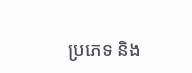ប្រភេទ និង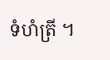ទំហំត្រី ។